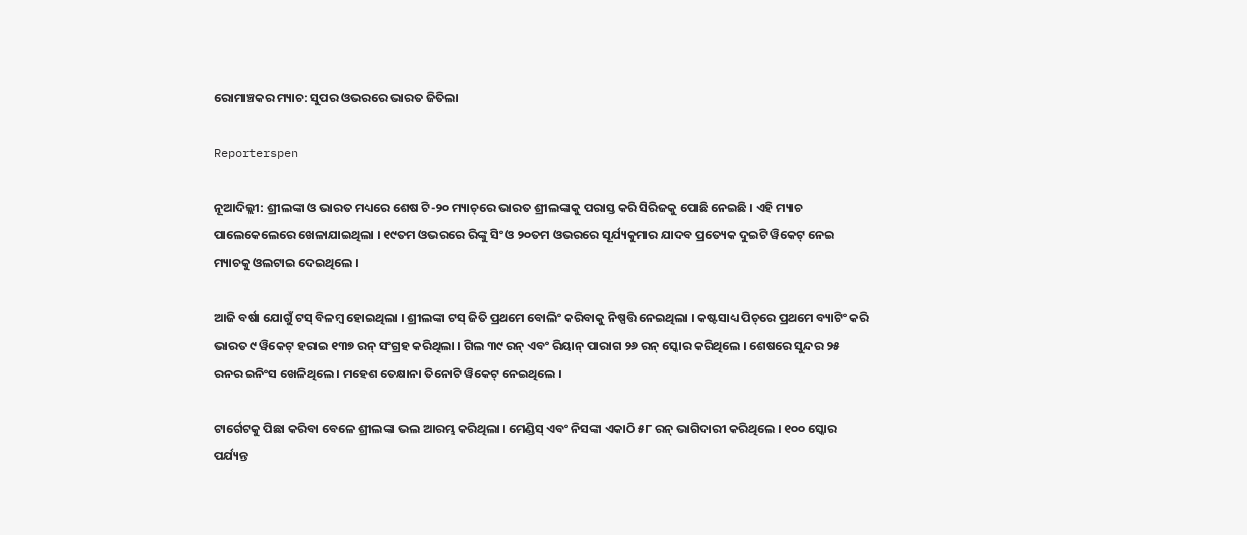ରୋମାଞ୍ଚକର ମ୍ୟାଚ: ସୁପର ଓଭରରେ ଭାରତ ଜିତିଲା

Reporterspen

ନୂଆଦିଲ୍ଲୀ: ଶ୍ରୀଲଙ୍କା ଓ ଭାରତ ମଧ୍ୟରେ ଶେଷ ଟି-୨୦ ମ୍ୟାଚ୍‌ରେ ଭାରତ ଶ୍ରୀଲଙ୍କାକୁ ପରାସ୍ତ କରି ସିରିଜକୁ ପୋଛି ନେଇଛି । ଏହି ମ୍ୟାଚ ପାଲେକେଲେରେ ଖେଳାଯାଇଥିଲା । ୧୯ତମ ଓଭରରେ ରିଙ୍କୁ ସିଂ ଓ ୨୦ତମ ଓଭରରେ ସୂର୍ଯ୍ୟକୁମାର ଯାଦବ ପ୍ରତ୍ୟେକ ଦୁଇଟି ୱିକେଟ୍ ନେଇ ମ୍ୟାଚକୁ ଓଲଟାଇ ଦେଇଥିଲେ ।

ଆଜି ବର୍ଷା ଯୋଗୁଁ ଟସ୍ ବିଳମ୍ବ ହୋଇଥିଲା । ଶ୍ରୀଲଙ୍କା ଟସ୍ ଜିତି ପ୍ରଥମେ ବୋଲିଂ କରିବାକୁ ନିଷ୍ପତ୍ତି ନେଇଥିଲା । କଷ୍ଟସାଧ୍ୟ ପିଚ୍‌ରେ ପ୍ରଥମେ ବ୍ୟାଟିଂ କରି ଭାରତ ୯ ୱିକେଟ୍ ହରାଇ ୧୩୭ ରନ୍ ସଂଗ୍ରହ କରିଥିଲା । ଗିଲ ୩୯ ରନ୍ ଏବଂ ରିୟାନ୍ ପାରାଗ ୨୬ ରନ୍ ସ୍କୋର କରିଥିଲେ । ଶେଷରେ ସୁନ୍ଦର ୨୫ ରନର ଇନିଂସ ଖେଳିଥିଲେ । ମହେଶ ତେକ୍ଷାନା ତିନୋଟି ୱିକେଟ୍ ନେଇଥିଲେ ।

ଟାର୍ଗେଟକୁ ପିଛା କରିବା ବେଳେ ଶ୍ରୀଲଙ୍କା ଭଲ ଆରମ୍ଭ କରିଥିଲା । ମେଣ୍ଡିସ୍ ଏବଂ ନିସଙ୍କା ଏକାଠି ୫୮ ରନ୍ ଭାଗିଦାରୀ କରିଥିଲେ । ୧୦୦ ସ୍କୋର ପର୍ଯ୍ୟନ୍ତ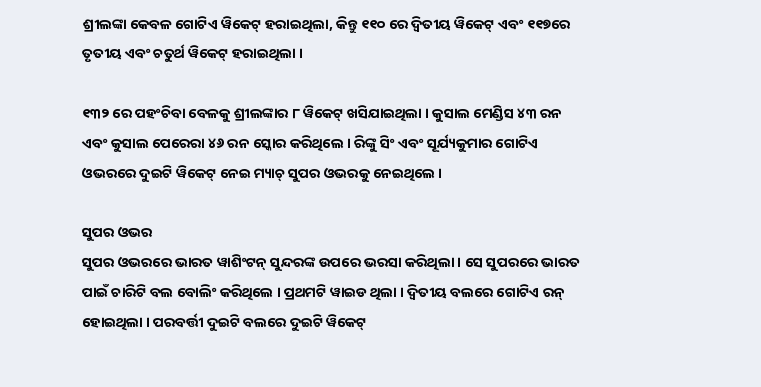ଶ୍ରୀଲଙ୍କା କେବଳ ଗୋଟିଏ ୱିକେଟ୍ ହରାଇଥିଲା, କିନ୍ତୁ ୧୧୦ ରେ ଦ୍ୱିତୀୟ ୱିକେଟ୍ ଏବଂ ୧୧୭ରେ ତୃତୀୟ ଏବଂ ଚତୁର୍ଥ ୱିକେଟ୍ ହରାଇଥିଲା ।

୧୩୨ ରେ ପହଂଚିବା ବେଳକୁ ଶ୍ରୀଲଙ୍କାର ୮ ୱିକେଟ୍ ଖସିଯାଇଥିଲା । କୁସାଲ ମେଣ୍ଡିସ ୪୩ ରନ ଏବଂ କୁସାଲ ପେରେରା ୪୬ ରନ ସ୍କୋର କରିଥିଲେ । ରିଙ୍କୁ ସିଂ ଏବଂ ସୂର୍ଯ୍ୟକୁମାର ଗୋଟିଏ ଓଭରରେ ଦୁଇଟି ୱିକେଟ୍ ନେଇ ମ୍ୟାଚ୍ ସୁପର ଓଭରକୁ ନେଇଥିଲେ ।

ସୁପର ଓଭର
ସୁପର ଓଭରରେ ଭାରତ ୱାଶିଂଟନ୍ ସୁନ୍ଦରଙ୍କ ଉପରେ ଭରସା କରିଥିଲା । ସେ ସୁପରରେ ଭାରତ ପାଇଁ ଚାରିଟି ବଲ ବୋଲିଂ କରିଥିଲେ । ପ୍ରଥମଟି ୱାଇଡ ଥିଲା । ଦ୍ୱିତୀୟ ବଲରେ ଗୋଟିଏ ରନ୍ ହୋଇଥିଲା । ପରବର୍ତ୍ତୀ ଦୁଇଟି ବଲରେ ଦୁଇଟି ୱିକେଟ୍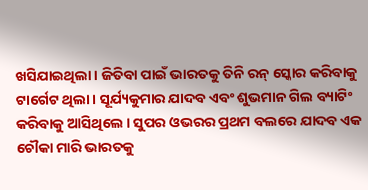ଖସିଯାଇଥିଲା । ଜିତିବା ପାଇଁ ଭାରତକୁ ତିନି ରନ୍ ସ୍କୋର କରିବାକୁ ଟାର୍ଗେଟ ଥିଲା । ସୂର୍ଯ୍ୟକୁମାର ଯାଦବ ଏବଂ ଶୁଭମାନ ଗିଲ ବ୍ୟାଟିଂ କରିବାକୁ ଆସିଥିଲେ । ସୁପର ଓଭରର ପ୍ରଥମ ବଲରେ ଯାଦବ ଏକ ଚୌକା ମାରି ଭାରତକୁ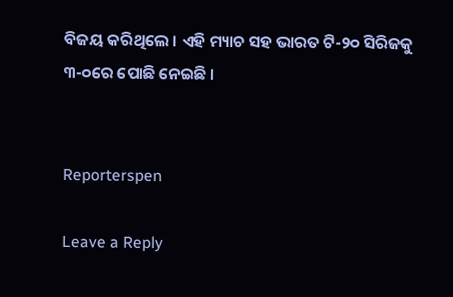ବିଜୟ କରିଥିଲେ । ଏହି ମ୍ୟାଚ ସହ ଭାରତ ଟି-୨୦ ସିରିଜକୁ ୩-୦ରେ ପୋଛି ନେଇଛି ।


Reporterspen

Leave a Reply